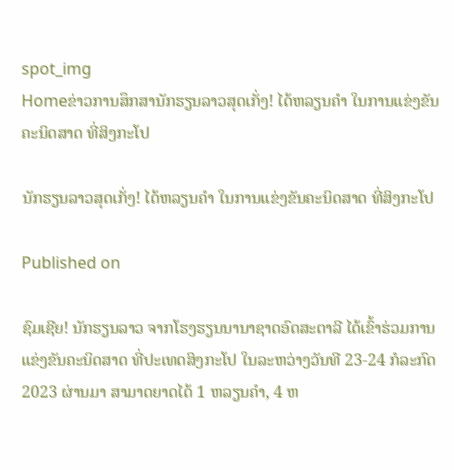spot_img
Homeຂ່າວການສຶກສານັກຮຽນລາວສຸດເກັ່ງ! ໄດ້ຫລຽນຄໍາ ໃນການແຂ່ງຂັນຄະນິດສາດ ທີ່ສິງກະໂປ

ນັກຮຽນລາວສຸດເກັ່ງ! ໄດ້ຫລຽນຄໍາ ໃນການແຂ່ງຂັນຄະນິດສາດ ທີ່ສິງກະໂປ

Published on

ຊົມເຊີຍ! ນັກຮຽນລາວ ຈາກໂຮງຮຽນນານາຊາດອົດສະຕາລີ ໄດ້ເຂົ້າຮ່ວມການແຂ່ງຂັນຄະນິດສາດ ທີ່ປະເທດສິງກະໂປ ໃນລະຫວ່າງວັນທີ 23-24 ກໍລະກົດ 2023 ຜ່ານມາ ສາມາດຍາດໄດ້ 1 ຫລຽນຄຳ, 4 ຫ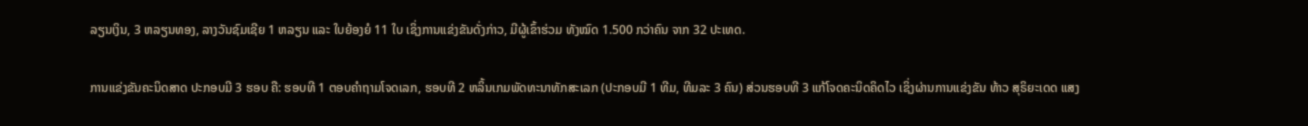ລຽນເງິນ, 3 ຫລຽນທອງ, ລາງວັນຊົມເຊີຍ 1 ຫລຽນ ແລະ ໃບຍ້ອງຍໍ 11 ໃບ ເຊິ່ງການແຂ່ງຂັນດັ່ງກ່າວ, ມີຜູ້ເຂົ້າຮ່ວມ ທັງໝົດ 1.500 ກວ່າຄົນ ຈາກ 32 ປະເທດ.

ການແຂ່ງຂັນຄະນິດສາດ ປະກອບມີ 3 ຮອບ ຄື: ຮອບທີ 1 ຕອບຄຳຖາມໂຈດເລກ, ຮອບທີ 2 ຫລິ້ນເກມພັດທະນາທັກສະເລກ (ປະກອບມີ 1 ທີມ, ທີມລະ 3 ຄົນ) ສ່ວນຮອບທີ 3 ແກ້ໂຈດຄະນິດຄິດໄວ ເຊິ່ງຜ່ານການແຂ່ງຂັນ ທ້າວ ສຸຣິຍະເດດ ແສງ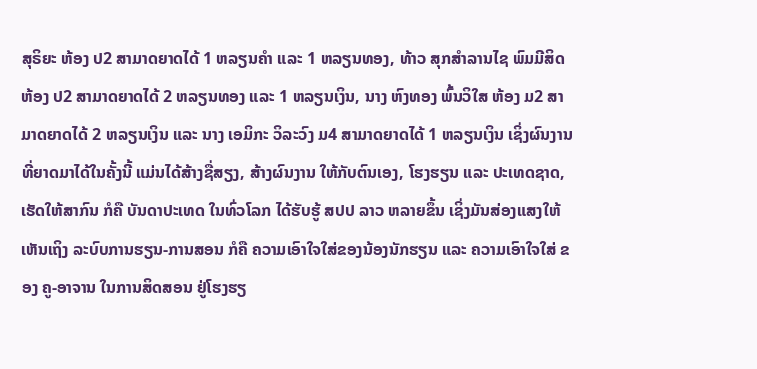ສຸຣິຍະ ຫ້ອງ ປ2 ສາມາດຍາດໄດ້ 1 ຫລຽນຄໍາ ແລະ 1 ຫລຽນທອງ, ທ້າວ ສຸກສໍາລານໄຊ ພົມມີສິດ ຫ້ອງ ປ2 ສາມາດຍາດໄດ້ 2 ຫລຽນທອງ ແລະ 1 ຫລຽນເງິນ, ນາງ ຫົງທອງ ພົ້ນວິໃສ ຫ້ອງ ມ2 ສາມາດຍາດໄດ້ 2 ຫລຽນເງິນ ແລະ ນາງ ເອມິກະ ວິລະວົງ ມ4 ສາມາດຍາດໄດ້ 1 ຫລຽນເງິນ ເຊິ່ງຜົນງານທີ່ຍາດມາໄດ້ໃນຄັ້ງນີ້ ແມ່ນໄດ້ສ້າງຊື່ສຽງ, ສ້າງຜົນງານ ໃຫ້ກັບຕົນເອງ, ໂຮງຮຽນ ແລະ ປະເທດຊາດ, ເຮັດໃຫ້ສາກົນ ກໍຄື ບັນດາປະເທດ ໃນທົ່ວໂລກ ໄດ້ຮັບຮູ້ ສປປ ລາວ ຫລາຍຂຶ້ນ ເຊິ່ງມັນສ່ອງແສງໃຫ້ເຫັນເຖິງ ລະບົບການຮຽນ-ການສອນ ກໍຄື ຄວາມເອົາໃຈໃສ່ຂອງນ້ອງນັກຮຽນ ແລະ ຄວາມເອົາໃຈໃສ່ ຂອງ ຄູ-ອາຈານ ໃນການສິດສອນ ຢູ່ໂຮງຮຽ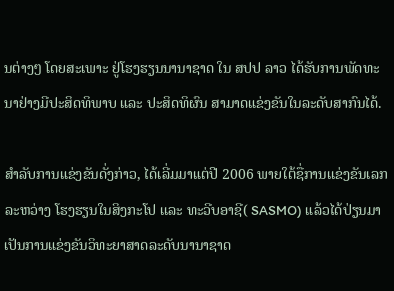ນຕ່າງໆ ໂດຍສະເພາະ ຢູ່ໂຮງຮຽນນານາຊາດ ໃນ ສປປ ລາວ ໄດ້ຮັບການພັດທະນາຢ່າງມີປະສິດທິພາບ ແລະ ປະສິດທິຜົນ ສາມາດແຂ່ງຂັນໃນລະດັບສາກົນໄດ້.

ສຳລັບການແຂ່ງຂັນດັ່ງກ່າວ, ໄດ້ເລີ່ມມາແຕ່ປີ 2006 ພາຍໃຕ້ຊື່ການເເຂ່ງຂັນເລກລະຫວ່າງ ໂຮງຮຽນໃນສິງກະໂປ ເເລະ ທະວີບອາຊີ( SASMO) ແລ້ວໄດ້ປ່ຽນມາເປັນການແຂ່ງຂັນວິທະຍາສາດລະດັບນານາຊາດ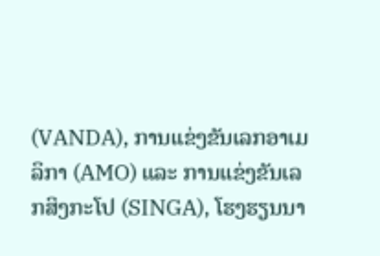(VANDA), ການເເຂ່ງຂັນເລກອາເມລິກາ (AMO) ແລະ ການເເຂ່ງຂັນເລກສິງກະໂປ (SINGA), ໂຮງຮຽນນາ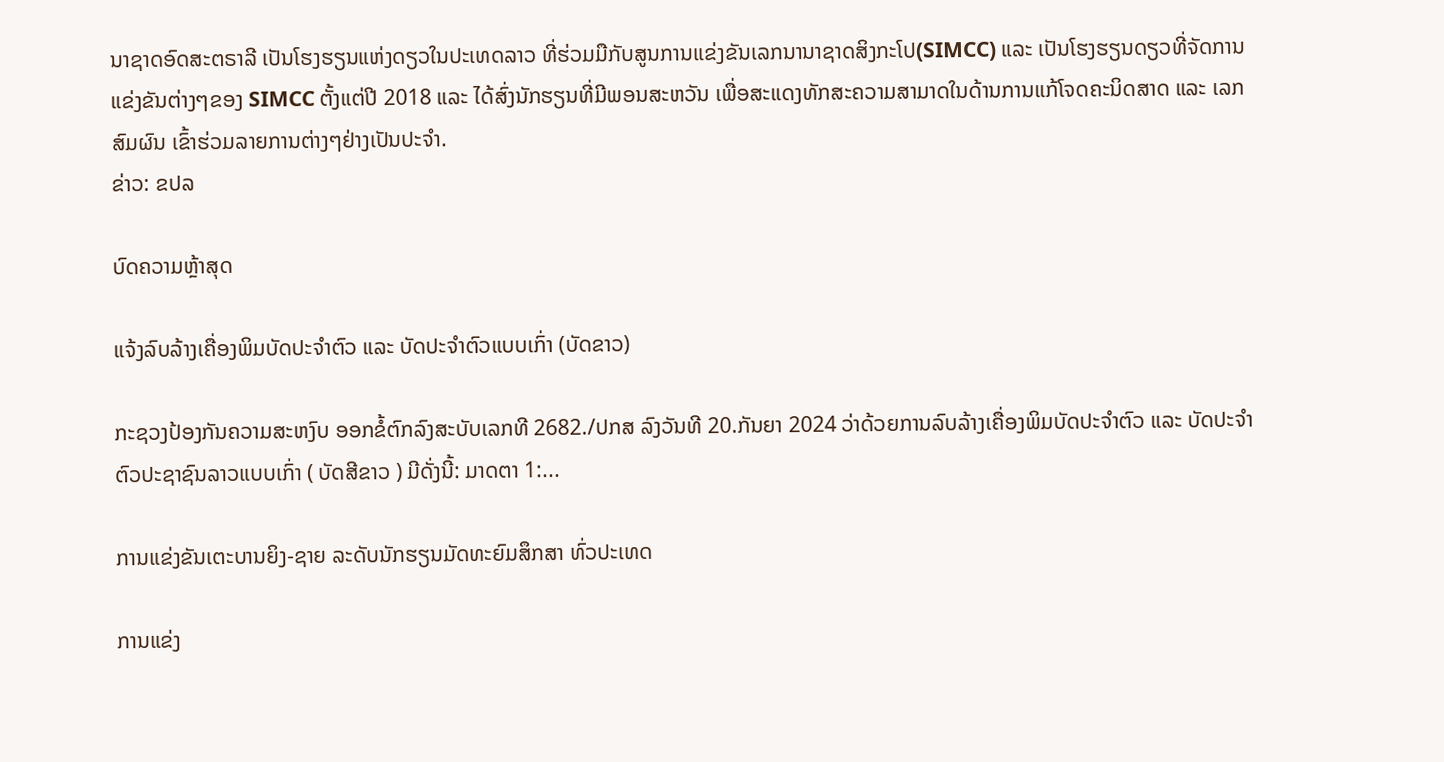ນາຊາດອົດສະຕຣາລີ ເປັນໂຮງຮຽນແຫ່ງດຽວໃນປະເທດລາວ ທີ່ຮ່ວມມືກັບສູນການເເຂ່ງຂັນເລກນານາຊາດສິງກະໂປ(SIMCC) ແລະ ເປັນໂຮງຮຽນດຽວທີ່ຈັດການແຂ່ງຂັນຕ່າງໆຂອງ SIMCC ຕັ້ງແຕ່ປີ 2018 ແລະ ໄດ້ສົ່ງນັກຮຽນທີ່ມີພອນສະຫວັນ ເພື່ອສະແດງທັກສະຄວາມສາມາດໃນດ້ານການແກ້ໂຈດຄະນິດສາດ ແລະ ເລກສົມຜົນ ເຂົ້າຮ່ວມລາຍການຕ່າງໆຢ່າງເປັນປະຈໍາ.
ຂ່າວ: ຂປລ

ບົດຄວາມຫຼ້າສຸດ

ແຈ້ງລົບລ້າງເຄື່ອງພິມບັດປະຈຳຕົວ ແລະ ບັດປະຈຳຕົວແບບເກົ່າ (ບັດຂາວ)

ກະຊວງປ້ອງກັນຄວາມສະຫງົບ ອອກຂໍ້ຕົກລົງສະບັບເລກທີ 2682./ປກສ ລົງວັນທີ 20.ກັນຍາ 2024 ວ່າດ້ວຍການລົບລ້າງເຄື່ອງພິມບັດປະຈຳຕົວ ແລະ ບັດປະຈຳຕົວປະຊາຊົນລາວແບບເກົ່າ ( ບັດສີຂາວ ) ມີດັ່ງນີ້: ມາດຕາ 1:...

ການແຂ່ງຂັນເຕະບານຍິງ-ຊາຍ ລະດັບນັກຮຽນມັດທະຍົມສຶກສາ ທົ່ວປະເທດ

ການແຂ່ງ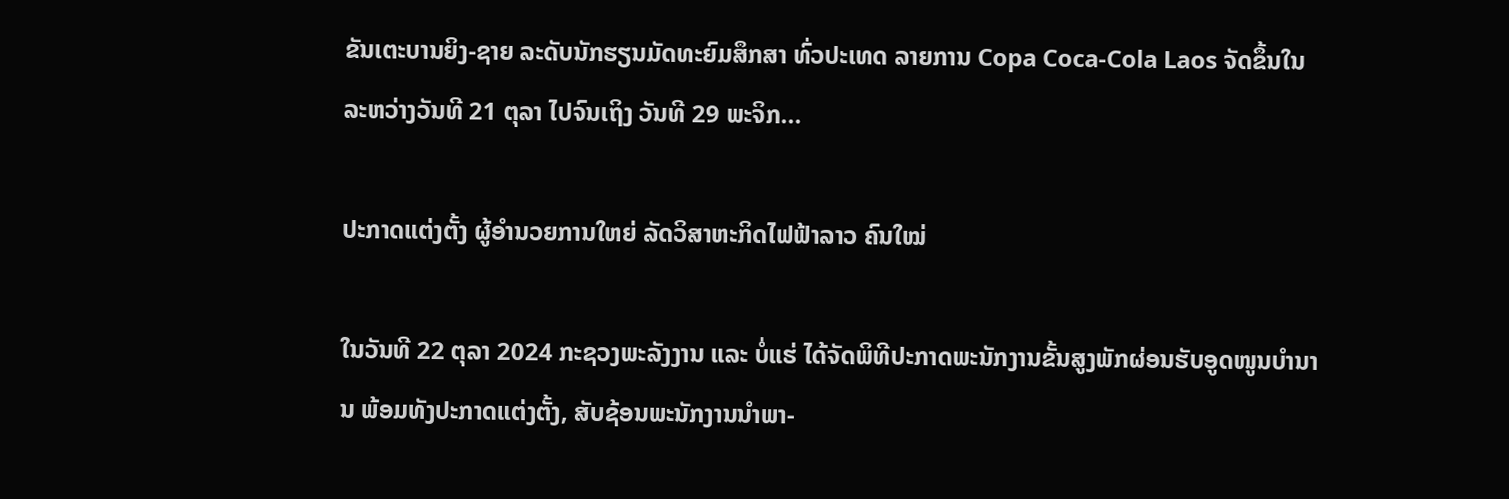ຂັນເຕະບານຍິງ-ຊາຍ ລະດັບນັກຮຽນມັດທະຍົມສຶກສາ ທົ່ວປະເທດ ລາຍການ Copa Coca-Cola Laos ຈັດຂຶ້ນໃນລະຫວ່າງວັນທີ 21 ຕຸລາ ໄປຈົນເຖິງ ວັນທີ 29 ພະຈິກ...

ປະກາດແຕ່ງຕັ້ງ ຜູ້ອຳນວຍການໃຫຍ່ ລັດວິສາຫະກິດໄຟຟ້າລາວ ຄົນໃໝ່

ໃນວັນທີ 22 ຕຸລາ 2024 ກະຊວງພະລັງງານ ແລະ ບໍ່ແຮ່ ໄດ້ຈັດພິທີປະກາດພະນັກງານຂັ້ນສູງພັກຜ່ອນຮັບອູດໜູນບຳນານ ພ້ອມທັງປະກາດແຕ່ງຕັ້ງ, ສັບຊ້ອນພະນັກງານນຳພາ-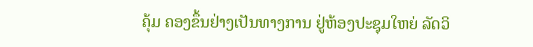ຄຸ້ມ ຄອງຂຶ້ນຢ່າງເປັນທາງການ ຢູ່ຫ້ອງປະຊຸມໃຫຍ່ ລັດວິ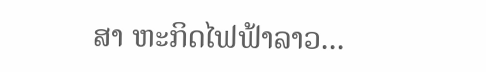ສາ ຫະກິດໄຟຟ້າລາວ...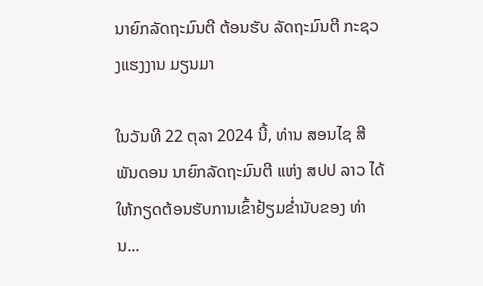ນາຍົກລັດຖະມົນຕີ ຕ້ອນຮັບ ລັດຖະມົນຕີ ກະຊວງແຮງງານ ມຽນມາ

ໃນວັນທີ 22 ຕຸລາ 2024 ນີ້, ທ່ານ ສອນໄຊ ສີພັນດອນ ນາຍົກລັດຖະມົນຕີ ແຫ່ງ ສປປ ລາວ ໄດ້ໃຫ້ກຽດຕ້ອນຮັບການເຂົ້າຢ້ຽມຂໍ່ານັບຂອງ ທ່ານ...